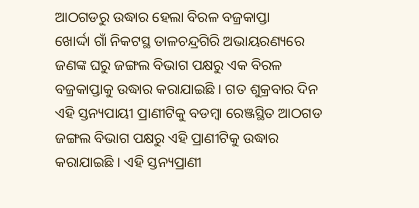ଆଠଗଡରୁ ଉଦ୍ଧାର ହେଲା ବିରଳ ବଜ୍ରକାପ୍ତା
ଖୋର୍ଦ୍ଦା ଗାଁ ନିକଟସ୍ଥ ତାଳଚନ୍ଦ୍ରଗିରି ଅଭାୟରଣ୍ୟରେ ଜଣଙ୍କ ଘରୁ ଜଙ୍ଗଲ ବିଭାଗ ପକ୍ଷରୁ ଏକ ବିରଳ ବଜ୍ରକାପ୍ତାକୁ ଉଦ୍ଧାର କରାଯାଇଛି । ଗତ ଶୁକ୍ରବାର ଦିନ ଏହି ସ୍ତନ୍ୟପାୟୀ ପ୍ରାଣୀଟିକୁ ବଡମ୍ବା ରେଞ୍ଜସ୍ଥିତ ଆଠଗଡ ଜଙ୍ଗଲ ବିଭାଗ ପକ୍ଷରୁ ଏହି ପ୍ରାଣୀଟିକୁ ଉଦ୍ଧାର କରାଯାଇଛି । ଏହି ସ୍ତନ୍ୟପ୍ରାଣୀ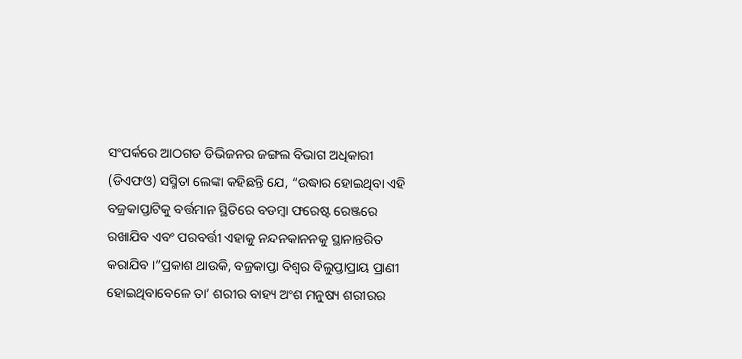ସଂପର୍କରେ ଆଠଗଡ ଡିଭିଜନର ଜଙ୍ଗଲ ବିଭାଗ ଅଧିକାରୀ (ଡିଏଫଓ) ସସ୍ମିତା ଲେଙ୍କା କହିଛନ୍ତି ଯେ, “ଉଦ୍ଧାର ହୋଇଥିବା ଏହି ବଜ୍ରକାପ୍ତାଟିକୁ ବର୍ତ୍ତମାନ ସ୍ଥିତିରେ ବଡମ୍ବା ଫରେଷ୍ଟ ରେଞ୍ଜରେ ରଖାଯିବ ଏବଂ ପରବର୍ତ୍ତୀ ଏହାକୁ ନନ୍ଦନକାନନକୁ ସ୍ଥାନାନ୍ତରିତ କରାଯିବ ।”ପ୍ରକାଶ ଥାଉକି, ବଜ୍ରକାପ୍ତା ବିଶ୍ୱର ବିଲୁପ୍ତାପ୍ରାୟ ପ୍ରାଣୀ ହୋଇଥିବାବେଳେ ତା’ ଶରୀର ବାହ୍ୟ ଅଂଶ ମନୁଷ୍ୟ ଶରୀରର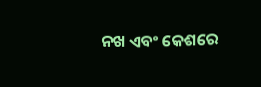ନଖ ଏବଂ କେଶରେ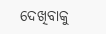ଦେଖିବାକୁ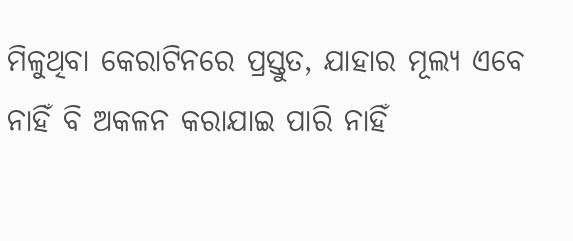ମିଳୁଥିବା କେରାଟିନରେ ପ୍ରସ୍ତୁତ, ଯାହାର ମୂଲ୍ୟ ଏବେ ନାହିଁ ବି ଅକଳନ କରାଯାଇ ପାରି ନାହିଁ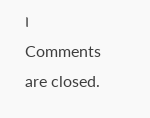।
Comments are closed.